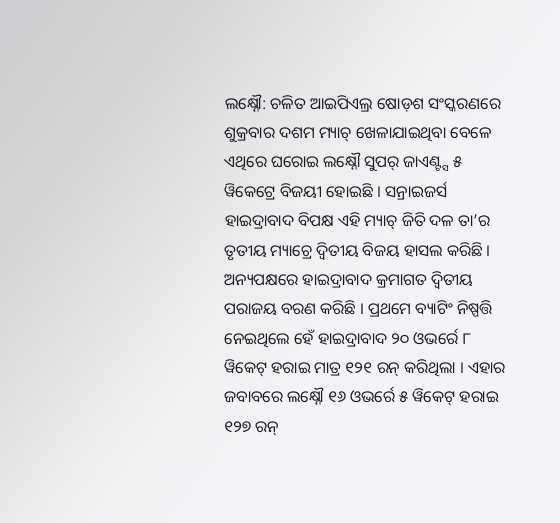ଲକ୍ଷ୍ନୌ: ଚଳିତ ଆଇପିଏଲ୍ର ଷୋଡ଼ଶ ସଂସ୍କରଣରେ ଶୁକ୍ରବାର ଦଶମ ମ୍ୟାଚ୍ ଖେଳାଯାଇଥିବା ବେଳେ ଏଥିରେ ଘରୋଇ ଲକ୍ଷ୍ନୌ ସୁପର୍ ଜାଏଣ୍ଟ୍ସ ୫ ୱିକେଟ୍ରେ ବିଜୟୀ ହୋଇଛି । ସନ୍ରାଇଜର୍ସ ହାଇଦ୍ରାବାଦ ବିପକ୍ଷ ଏହି ମ୍ୟାଚ୍ ଜିତି ଦଳ ତା’ର ତୃତୀୟ ମ୍ୟାଚ୍ରେ ଦ୍ୱିତୀୟ ବିଜୟ ହାସଲ କରିଛି । ଅନ୍ୟପକ୍ଷରେ ହାଇଦ୍ରାବାଦ କ୍ରମାଗତ ଦ୍ୱିତୀୟ ପରାଜୟ ବରଣ କରିଛି । ପ୍ରଥମେ ବ୍ୟାଟିଂ ନିଷ୍ପତ୍ତି ନେଇଥିଲେ ହେଁ ହାଇଦ୍ରାବାଦ ୨୦ ଓଭର୍ରେ ୮ ୱିକେଟ୍ ହରାଇ ମାତ୍ର ୧୨୧ ରନ୍ କରିଥିଲା । ଏହାର ଜବାବରେ ଲକ୍ଷ୍ନୌ ୧୬ ଓଭର୍ରେ ୫ ୱିକେଟ୍ ହରାଇ ୧୨୭ ରନ୍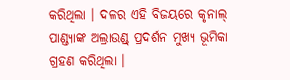କରିଥିଲା । ଦଳର ଏହି ବିଜୟରେ କୃନାଲ୍ ପାଣ୍ଡ୍ୟାଙ୍କ ଅଲ୍ରାଉଣ୍ଡ୍ ପ୍ରଦର୍ଶନ ମୁଖ୍ୟ ଭୂମିକା ଗ୍ରହଣ କରିଥିଲା ।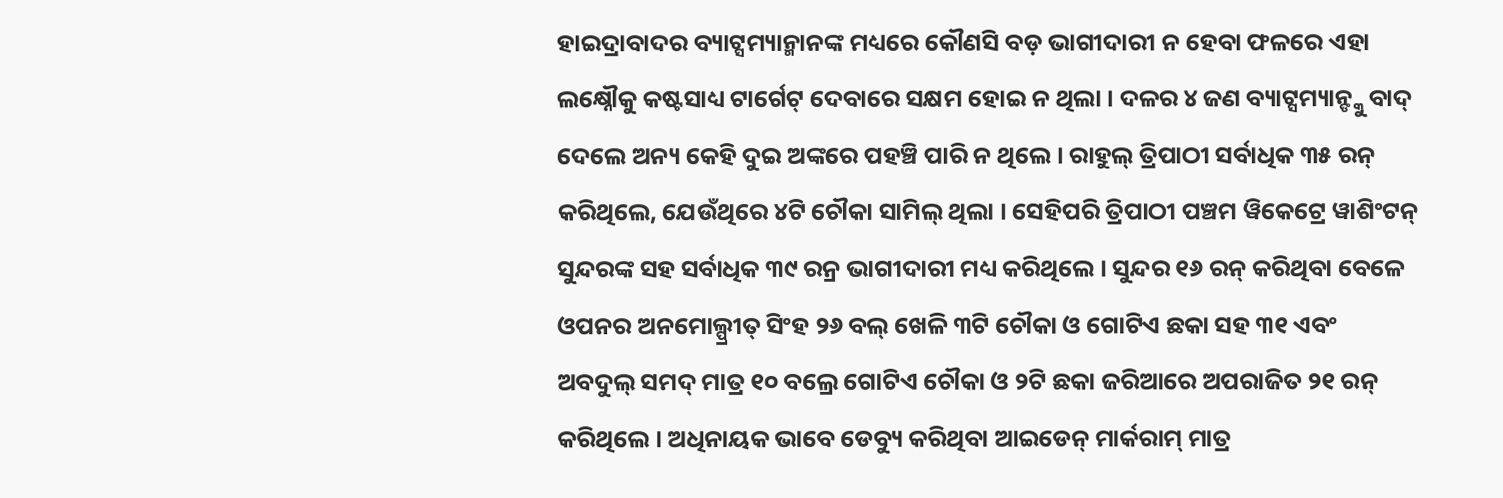ହାଇଦ୍ରାବାଦର ବ୍ୟାଟ୍ସମ୍ୟାନ୍ମାନଙ୍କ ମଧ୍ୟରେ କୌଣସି ବଡ଼ ଭାଗୀଦାରୀ ନ ହେବା ଫଳରେ ଏହା ଲକ୍ଷ୍ନୌକୁ କଷ୍ଟସାଧ୍ୟ ଟାର୍ଗେଟ୍ ଦେବାରେ ସକ୍ଷମ ହୋଇ ନ ଥିଲା । ଦଳର ୪ ଜଣ ବ୍ୟାଟ୍ସମ୍ୟାନ୍ଙ୍କୁ ବାଦ୍ ଦେଲେ ଅନ୍ୟ କେହି ଦୁଇ ଅଙ୍କରେ ପହଞ୍ଚି ପାରି ନ ଥିଲେ । ରାହୁଲ୍ ତ୍ରିପାଠୀ ସର୍ବାଧିକ ୩୫ ରନ୍ କରିଥିଲେ, ଯେଉଁଥିରେ ୪ଟି ଚୌକା ସାମିଲ୍ ଥିଲା । ସେହିପରି ତ୍ରିପାଠୀ ପଞ୍ଚମ ୱିକେଟ୍ରେ ୱାଶିଂଟନ୍ ସୁନ୍ଦରଙ୍କ ସହ ସର୍ବାଧିକ ୩୯ ରନ୍ର ଭାଗୀଦାରୀ ମଧ୍ୟ କରିଥିଲେ । ସୁନ୍ଦର ୧୬ ରନ୍ କରିଥିବା ବେଳେ ଓପନର ଅନମୋଲ୍ପ୍ରୀତ୍ ସିଂହ ୨୬ ବଲ୍ ଖେଳି ୩ଟି ଚୌକା ଓ ଗୋଟିଏ ଛକା ସହ ୩୧ ଏବଂ ଅବଦୁଲ୍ ସମଦ୍ ମାତ୍ର ୧୦ ବଲ୍ରେ ଗୋଟିଏ ଚୌକା ଓ ୨ଟି ଛକା ଜରିଆରେ ଅପରାଜିତ ୨୧ ରନ୍ କରିଥିଲେ । ଅଧିନାୟକ ଭାବେ ଡେବ୍ୟୁ କରିଥିବା ଆଇଡେନ୍ ମାର୍କରାମ୍ ମାତ୍ର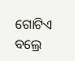ଗୋଟିଏ ବଲ୍ରେ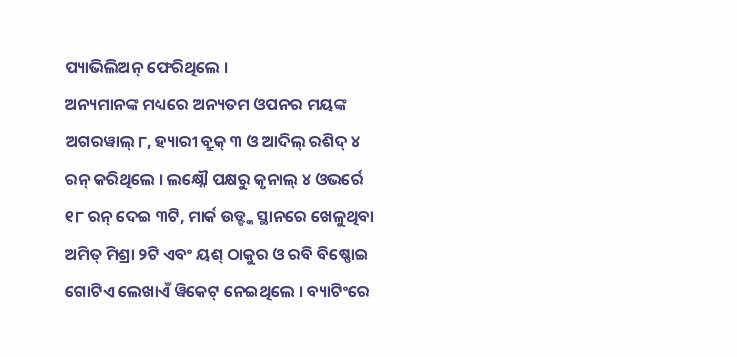ପ୍ୟାଭିଲିଅନ୍ ଫେରିଥିଲେ ।
ଅନ୍ୟମାନଙ୍କ ମଧ୍ୟରେ ଅନ୍ୟତମ ଓପନର ମୟଙ୍କ ଅଗରୱାଲ୍ ୮, ହ୍ୟାରୀ ବ୍ରୁକ୍ ୩ ଓ ଆଦିଲ୍ ରଶିଦ୍ ୪ ରନ୍ କରିଥିଲେ । ଲକ୍ଷ୍ନୌ ପକ୍ଷରୁ କୃନାଲ୍ ୪ ଓଭର୍ରେ ୧୮ ରନ୍ ଦେଇ ୩ଟି, ମାର୍କ ଉଡ୍ଙ୍କ ସ୍ଥାନରେ ଖେଳୁଥିବା ଅମିତ୍ ମିଶ୍ରା ୨ଟି ଏବଂ ୟଶ୍ ଠାକୁର ଓ ରବି ବିଷ୍ଣୋଇ ଗୋଟିଏ ଲେଖାଏଁ ୱିକେଟ୍ ନେଇଥିଲେ । ବ୍ୟାଟିଂରେ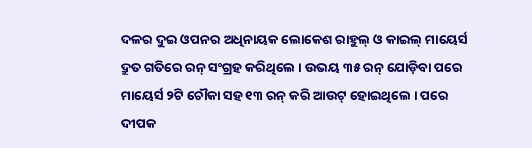ଦଳର ଦୁଇ ଓପନର ଅଧିନାୟକ ଲୋକେଶ ରାହୁଲ୍ ଓ କାଇଲ୍ ମାୟେର୍ସ ଦ୍ରୁତ ଗତିରେ ରନ୍ ସଂଗ୍ରହ କରିଥିଲେ । ଉଭୟ ୩୫ ରନ୍ ଯୋଡ଼ିବା ପରେ ମାୟେର୍ସ ୨ଟି ଚୌକା ସହ ୧୩ ରନ୍ କରି ଆଉଟ୍ ହୋଇଥିଲେ । ପରେ ଦୀପକ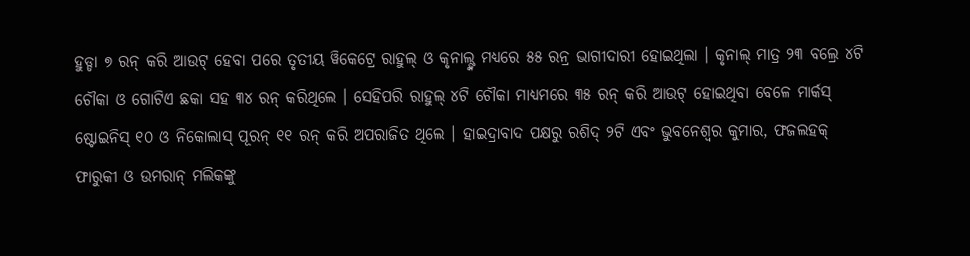ହୁଡ୍ଡା ୭ ରନ୍ କରି ଆଉଟ୍ ହେବା ପରେ ତୃତୀୟ ୱିକେଟ୍ରେ ରାହୁଲ୍ ଓ କୃନାଲ୍ଙ୍କ ମଧ୍ୟରେ ୫୫ ରନ୍ର ଭାଗୀଦାରୀ ହୋଇଥିଲା । କୃନାଲ୍ ମାତ୍ର ୨୩ ବଲ୍ରେ ୪ଟି ଚୌକା ଓ ଗୋଟିଏ ଛକା ସହ ୩୪ ରନ୍ କରିଥିଲେ । ସେହିପରି ରାହୁଲ୍ ୪ଟି ଚୌକା ମାଧ୍ୟମରେ ୩୫ ରନ୍ କରି ଆଉଟ୍ ହୋଇଥିବା ବେଳେ ମାର୍କସ୍ ଷ୍ଟୋଇନିସ୍ ୧୦ ଓ ନିକୋଲାସ୍ ପୂରନ୍ ୧୧ ରନ୍ କରି ଅପରାଜିତ ଥିଲେ । ହାଇଦ୍ରାବାଦ ପକ୍ଷରୁ ରଶିଦ୍ ୨ଟି ଏବଂ ଭୁବନେଶ୍ୱର କୁମାର, ଫଜଲହକ୍ ଫାରୁକୀ ଓ ଉମରାନ୍ ମଲିକଙ୍କୁ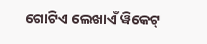ଗୋଟିଏ ଲେଖାଏଁ ୱିକେଟ୍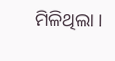ମିଳିଥିଲା ।